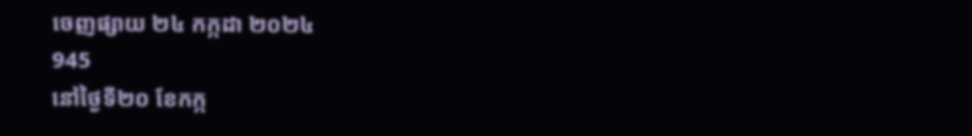ចេញផ្សាយ ២៤ កក្កដា ២០២៤
945
នៅថ្ងៃទី២០ ខែកក្ក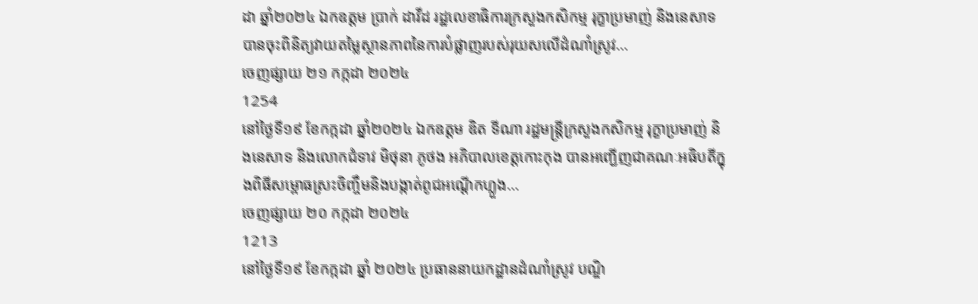ដា ឆ្នាំ២០២៤ ឯកឧត្តម ប្រាក់ ដាវីដ រដ្ឋលេខាធិការក្រសួងកសិកម្ម រុក្ខាប្រមាញ់ និងនេសាទ បានចុះពិនិត្យវាយតម្លៃស្ថានភាពនៃការបំផ្លាញរបស់រុយសលើដំណាំស្រូវ...
ចេញផ្សាយ ២១ កក្កដា ២០២៤
1254
នៅថ្ងៃទី១៩ ខែកក្កដា ឆ្នាំ២០២៤ ឯកឧត្តម ឌិត ទីណា រដ្ឋមន្ដ្រីក្រសួងកសិកម្ម រុក្ខាប្រមាញ់ និងនេសាទ និងលោកជំទាវ មិថុនា ភូថង អភិបាលខេត្តកោះកុង បានអញ្ជើញជាគណៈអធិបតីក្នុងពិធីសម្ពោធស្រះចិញ្ចឹមនិងបង្កាត់ពូជអណ្ដើកហ្លួង...
ចេញផ្សាយ ២០ កក្កដា ២០២៤
1213
នៅថ្ងៃទី១៩ ខែកក្កដា ឆ្នាំ ២០២៤ ប្រធាននាយកដ្ឋានដំណាំស្រូវ បណ្ឌិ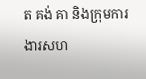ត គង់ គា និងក្រុមការងារសហ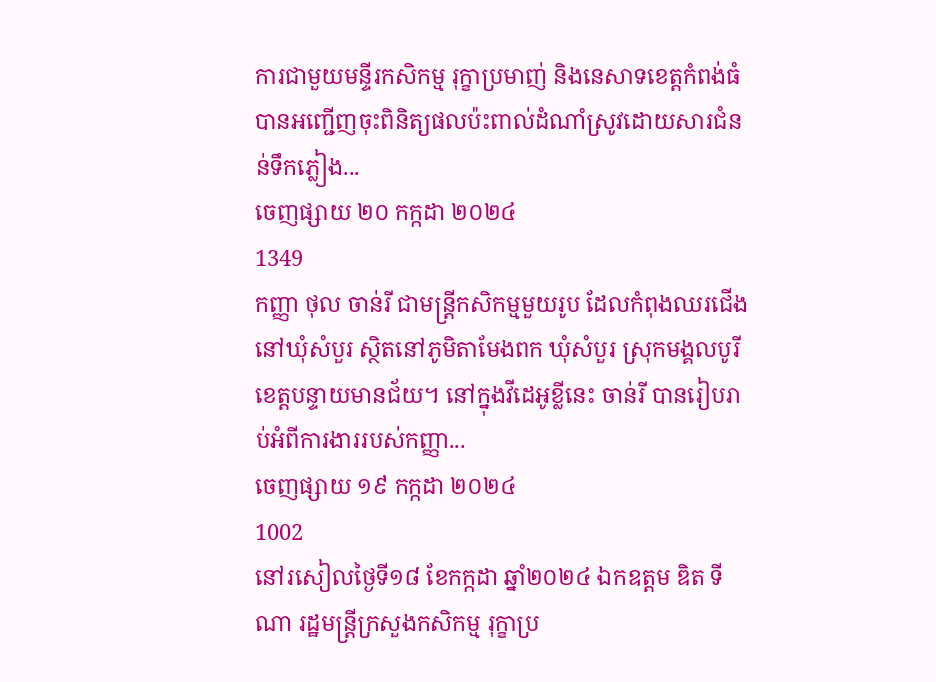ការជាមួយមន្ទីរកសិកម្ម រុក្ខាប្រមាញ់ និងនេសាទខេត្តកំពង់ធំ បានអញ្ជើញចុះពិនិត្យផលប៉ះពាល់ដំណាំស្រូវដោយសារជំនន់ទឹកភ្លៀង...
ចេញផ្សាយ ២០ កក្កដា ២០២៤
1349
កញ្ញា ថុល ចាន់រី ជាមន្ត្រីកសិកម្មមួយរូប ដែលកំពុងឈរជើងនៅឃុំសំបួរ ស្ថិតនៅភូមិតាមែងពក ឃុំសំបួរ ស្រុកមង្គលបូរី ខេត្តបន្ទាយមានជ័យ។ នៅក្នុងវីដេអូខ្លីនេះ ចាន់រី បានរៀបរាប់អំពីការងាររបស់កញ្ញា...
ចេញផ្សាយ ១៩ កក្កដា ២០២៤
1002
នៅរសៀលថ្ងៃទី១៨ ខែកក្កដា ឆ្នាំ២០២៤ ឯកឧត្តម ឌិត ទីណា រដ្ឋមន្ត្រីក្រសួងកសិកម្ម រុក្ខាប្រ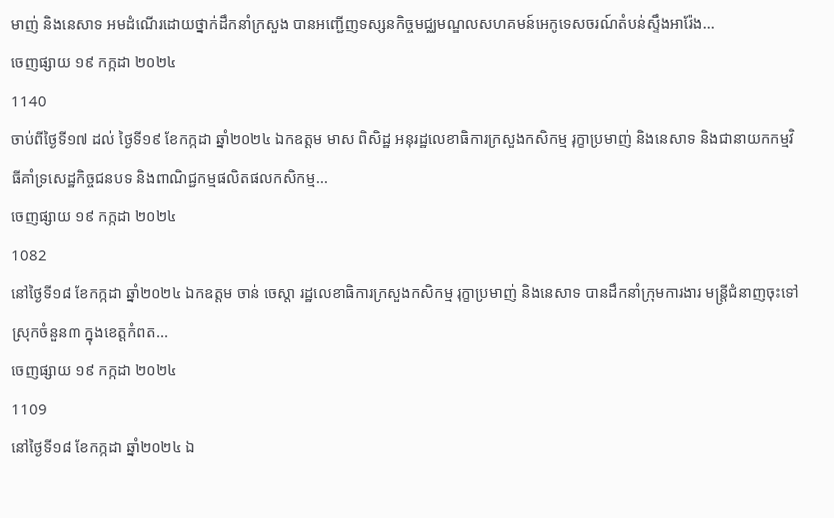មាញ់ និងនេសាទ អមដំណេីរដោយថ្នាក់ដឹកនាំក្រសួង បានអញ្ជេីញទស្សនកិច្ចមជ្ឈមណ្ឌលសហគមន៍អេកូទេសចរណ៍តំបន់ស្ទឹងអារ៉ែង...
ចេញផ្សាយ ១៩ កក្កដា ២០២៤
1140
ចាប់ពីថ្ងៃទី១៧ ដល់ ថ្ងៃទី១៩ ខែកក្កដា ឆ្នាំ២០២៤ ឯកឧត្តម មាស ពិសិដ្ឋ អនុរដ្ឋលេខាធិការក្រសួងកសិកម្ម រុក្ខាប្រមាញ់ និងនេសាទ និងជានាយកកម្មវិធីគាំទ្រសេដ្ឋកិច្ចជនបទ និងពាណិជ្ជកម្មផលិតផលកសិកម្ម...
ចេញផ្សាយ ១៩ កក្កដា ២០២៤
1082
នៅថ្ងៃទី១៨ ខែកក្កដា ឆ្នាំ២០២៤ ឯកឧត្តម ចាន់ ចេស្តា រដ្ឋលេខាធិការក្រសួងកសិកម្ម រុក្ខាប្រមាញ់ និងនេសាទ បានដឹកនាំក្រុមការងារ មន្ត្រីជំនាញចុះទៅស្រុកចំនួន៣ ក្នុងខេត្តកំពត...
ចេញផ្សាយ ១៩ កក្កដា ២០២៤
1109
នៅថ្ងៃទី១៨ ខែកក្កដា ឆ្នាំ២០២៤ ឯ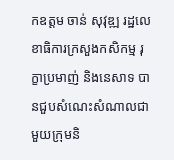កឧត្តម ចាន់ សុវុឌ្ឍ រដ្ឋលេខាធិការក្រសួងកសិកម្ម រុក្ខាប្រមាញ់ និងនេសាទ បានជួបសំណេះសំណាលជាមួយក្រុមនិ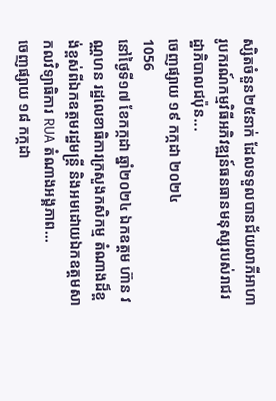ស្សិតចំនួន២៥នាក់ ដែលទទួលបានជ័យលាភីអាហារូបករណ៍កម្មវិធីអភិវឌ្ឍន៍ធនធានមនុស្សរបស់រាជរដ្ឋាភិបាលជប៉ុន...
ចេញផ្សាយ ១៩ កក្កដា ២០២៤
1056
នៅថ្ងៃទី១៧ ខែកក្កដា ឆ្នាំ២០២៤ ឯកឧត្តម ហ៊ាន វណ្ណហន រដ្ឋលេខាធិការក្រសួងកសិកម្ម តំណាងដ៏ខ្ពង់ខ្ពស់ពីឯកឧត្តមរដ្ឋមន្ត្រី និងអមដោយឯកឧត្តមសាកលវិទ្យាធិការ RUA តំណាងអង្គភាព...
ចេញផ្សាយ ១៨ កក្កដា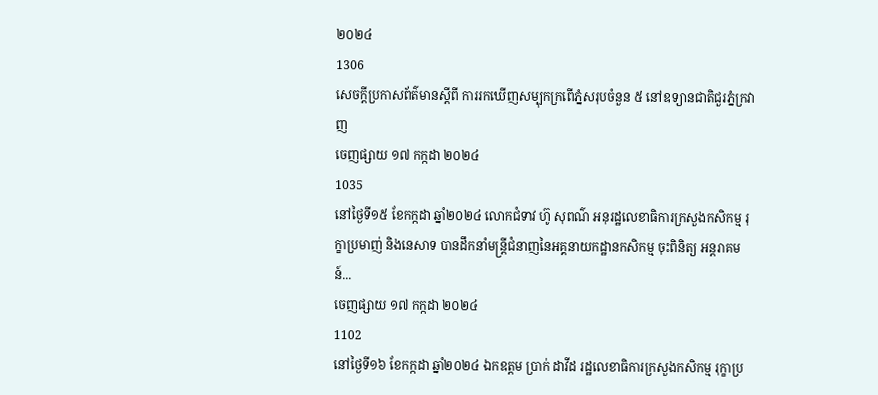២០២៤
1306
សេចក្តីប្រកាសព័ត៌មានស្តីពី ការរកឃើញសម្បុកក្រពើភ្នំសរុបចំនួន ៥ នៅឧទ្យានជាតិជួរភ្នំក្រវាញ
ចេញផ្សាយ ១៧ កក្កដា ២០២៤
1035
នៅថ្ងៃទី១៥ ខែកក្កដា ឆ្នាំ២០២៤ លោកជំទាវ ហ៊ូ សុពណ៌ អនុរដ្ឋលេខាធិការក្រសួងកសិកម្ម រុក្ខាប្រមាញ់ និងនេសាទ បានដឹកនាំមន្ត្រីជំនាញនៃអគ្គនាយកដ្ឋានកសិកម្ម ចុះពិនិត្យ អន្តរាគមន៍...
ចេញផ្សាយ ១៧ កក្កដា ២០២៤
1102
នៅថ្ងៃទី១៦ ខែកក្កដា ឆ្នាំ២០២៤ ឯកឧត្ដម ប្រាក់ ដាវីដ រដ្ឋលេខាធិការក្រសួងកសិកម្ម រុក្ខាប្រ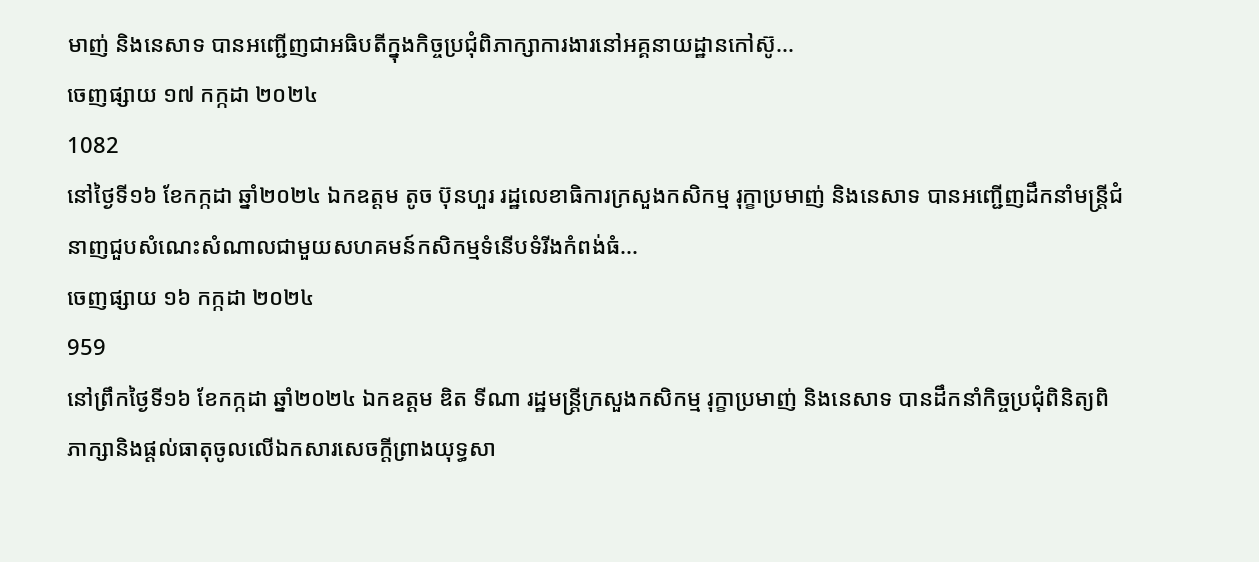មាញ់ និងនេសាទ បានអញ្ជើញជាអធិបតីក្នុងកិច្ចប្រជុំពិភាក្សាការងារនៅអគ្គនាយដ្ឋានកៅស៊ូ...
ចេញផ្សាយ ១៧ កក្កដា ២០២៤
1082
នៅថ្ងៃទី១៦ ខែកក្កដា ឆ្នាំ២០២៤ ឯកឧត្តម តូច ប៊ុនហួរ រដ្ឋលេខាធិការក្រសួងកសិកម្ម រុក្ខាប្រមាញ់ និងនេសាទ បានអញ្ជើញដឹកនាំមន្ត្រីជំនាញជួបសំណេះសំណាលជាមួយសហគមន៍កសិកម្មទំនើបទំរីងកំពង់ធំ...
ចេញផ្សាយ ១៦ កក្កដា ២០២៤
959
នៅព្រឹកថ្ងៃទី១៦ ខែកក្កដា ឆ្នាំ២០២៤ ឯកឧត្តម ឌិត ទីណា រដ្ឋមន្ត្រីក្រសួងកសិកម្ម រុក្ខាប្រមាញ់ និងនេសាទ បានដឹកនាំកិច្ចប្រជុំពិនិត្យពិភាក្សានិងផ្តល់ធាតុចូលលេីឯកសារសេចក្តីព្រាងយុទ្ធសា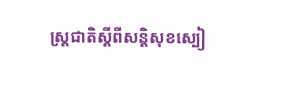ស្ត្រជាតិស្តីពីសនិ្តសុខស្បៀ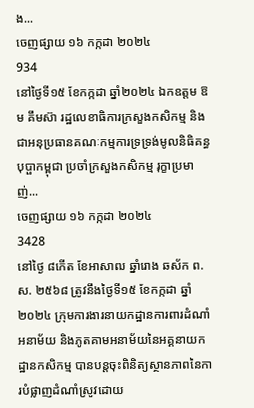ង...
ចេញផ្សាយ ១៦ កក្កដា ២០២៤
934
នៅថ្ងៃទី១៥ ខែកក្កដា ឆ្នាំ២០២៤ ឯកឧត្តម ឱម គឹមស៊ា រដ្ឋលេខាធិការក្រសួងកសិកម្ម និងជាអនុប្រធានគណៈកម្មការទ្រទ្រង់មូលនិធិគន្ធបុប្ផាកម្ពុជា ប្រចាំក្រសួងកសិកម្ម រុក្ខាប្រមាញ់...
ចេញផ្សាយ ១៦ កក្កដា ២០២៤
3428
នៅថ្ងៃ ៨កើត ខែអាសាឍ ឆ្នាំរោង ឆស័ក ព.ស. ២៥៦៨ ត្រូវនឹងថ្ងៃទី១៥ ខែកក្កដា ឆ្នាំ២០២៤ ក្រុមការងារនាយកដ្ឋានការពារដំណាំ អនាម័យ និងភូតគាមអនាម័យនៃអគ្គនាយកដ្ឋានកសិកម្ម បានបន្តចុះពិនិត្យស្ថានភាពនៃការបំផ្លាញដំណាំស្រូវដោយ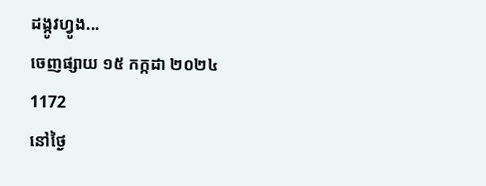ដង្កូវហ្វូង...
ចេញផ្សាយ ១៥ កក្កដា ២០២៤
1172
នៅថ្ងៃ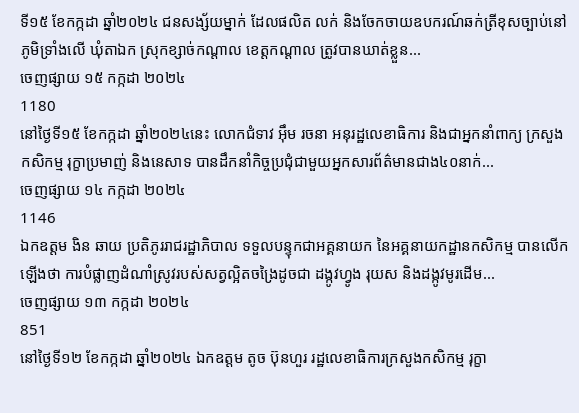ទី១៥ ខែកក្កដា ឆ្នាំ២០២៤ ជនសង្ស័យម្នាក់ ដែលផលិត លក់ និងចែកចាយឧបករណ៍ឆក់ត្រីខុសច្បាប់នៅភូមិទ្រាំងលើ ឃុំតាឯក ស្រុកខ្សាច់កណ្តាល ខេត្តកណ្តាល ត្រូវបានឃាត់ខ្លួន...
ចេញផ្សាយ ១៥ កក្កដា ២០២៤
1180
នៅថ្ងៃទី១៥ ខែកក្កដា ឆ្នាំ២០២៤នេះ លោកជំទាវ អ៊ឹម រចនា អនុរដ្ឋលេខាធិការ និងជាអ្នកនាំពាក្យ ក្រសួងកសិកម្ម រុក្ខាប្រមាញ់ និងនេសាទ បានដឹកនាំកិច្ចប្រជុំជាមួយអ្នកសារព័ត៌មានជាង៤០នាក់...
ចេញផ្សាយ ១៤ កក្កដា ២០២៤
1146
ឯកឧត្តម ងិន ឆាយ ប្រតិភូររាជរដ្ឋាភិបាល ទទួលបន្ទុកជាអគ្គនាយក នៃអគ្គនាយកដ្ឋានកសិកម្ម បានលើកឡើងថា ការបំផ្លាញដំណាំស្រូវរបស់សត្វល្អិតចង្រៃដូចជា ដង្កូវហ្វូង រុយស និងដង្កូវមូរដើម...
ចេញផ្សាយ ១៣ កក្កដា ២០២៤
851
នៅថ្ងៃទី១២ ខែកក្កដា ឆ្នាំ២០២៤ ឯកឧត្តម តូច ប៊ុនហួរ រដ្ឋលេខាធិការក្រសួងកសិកម្ម រុក្ខា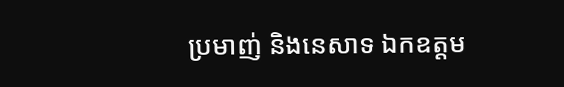ប្រមាញ់ និងនេសាទ ឯកឧត្តម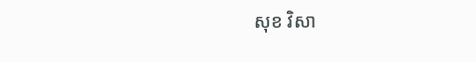សុខ វិសា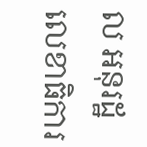ល អនុរដ្ឋលេខាធិការ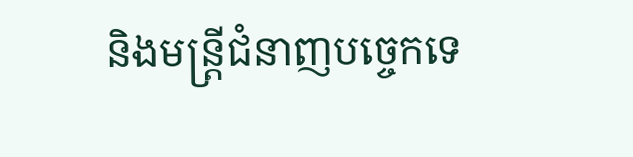និងមន្រ្តីជំនាញបច្ចេកទេ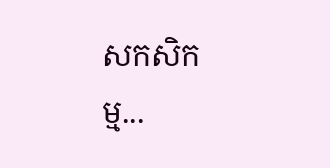សកសិកម្ម...